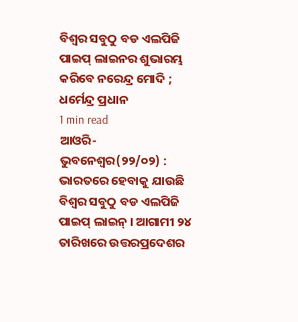ବିଶ୍ୱର ସବୁଠୁ ବଡ ଏଲପିଜି ପାଇପ୍ ଲାଇନର ଶୁଭାରମ୍ଭ କରିବେ ନରେନ୍ଦ୍ର ମୋଦି ; ଧର୍ମେନ୍ଦ୍ର ପ୍ରଧାନ
1 min read
ଆଓରି-ଭୁବନେଶ୍ଵର(୨୨/୦୨) : ଭାରତରେ ହେବାକୁ ଯାଉଛି ବିଶ୍ୱର ସବୁଠୁ ବଡ ଏଲପିଜି ପାଇପ୍ ଲାଇନ୍ । ଆଗାମୀ ୨୪ ତାରିଖରେ ଉତ୍ତରପ୍ରଦେଶର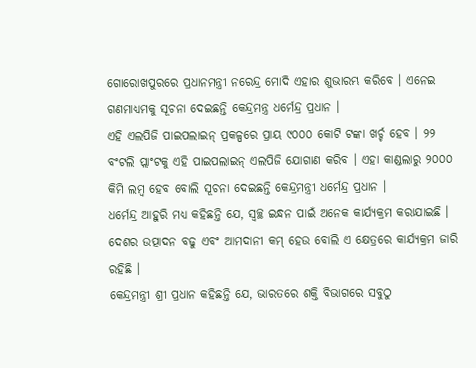ଗୋରୋଖପୁରରେ ପ୍ରଧାନମନ୍ତ୍ରୀ ନରେନ୍ଦ୍ର ମୋଦି ଏହାର ଶୁଭାରମ୍ଭ କରିବେ । ଏନେଇ ଗଣମାଧ୍ୟମକୁ ସୂଚନା ଦେଇଛନ୍ତି କେନ୍ଦ୍ରମନ୍ତ୍ର ଧର୍ମେନ୍ଦ୍ର ପ୍ରଧାନ ।
ଏହି ଏଲପିଜି ପାଇପଲାଇନ୍ ପ୍ରକଳ୍ପରେ ପ୍ରାୟ ୯୦୦୦ କୋଟି ଟଙ୍କା ଖର୍ଚ୍ଚ ହେବ । ୨୨ ବଂଟଲି ପ୍ଲାଂଟକୁ ଏହି ପାଇପଲାଇନ୍ ଏଲପିଜି ଯୋଗାଣ କରିବ । ଏହା କାଣ୍ଡଲାରୁ ୨୦୦୦ କିମି ଲମ୍ବ ହେବ ବୋଲି ସୂଚନା ଦେଇଛନ୍ତି କେନ୍ଦ୍ରମନ୍ତ୍ରୀ ଧର୍ମେନ୍ଦ୍ର ପ୍ରଧାନ ।
ଧର୍ମେନ୍ଦ୍ର ଆହୁରି ମଧ୍ୟ କହିଛନ୍ତି ଯେ, ସ୍ୱଚ୍ଛ ଇନ୍ଧନ ପାଇଁ ଅନେକ କାର୍ଯ୍ୟକ୍ରମ କରାଯାଇଛି । ଦେଶର ଉତ୍ପାଦନ ବଢୁ ଏବଂ ଆମଦାନୀ କମ୍ ହେଉ ବୋଲି ଏ କ୍ଷେତ୍ରରେ କାର୍ଯ୍ୟକ୍ରମ ଜାରି ରହିଛି ।
କେନ୍ଦ୍ରମନ୍ତ୍ରୀ ଶ୍ରୀ ପ୍ରଧାନ କହିଛନ୍ତି ଯେ, ଭାରତରେ ଶକ୍ତି ବିଭାଗରେ ସବୁଠୁ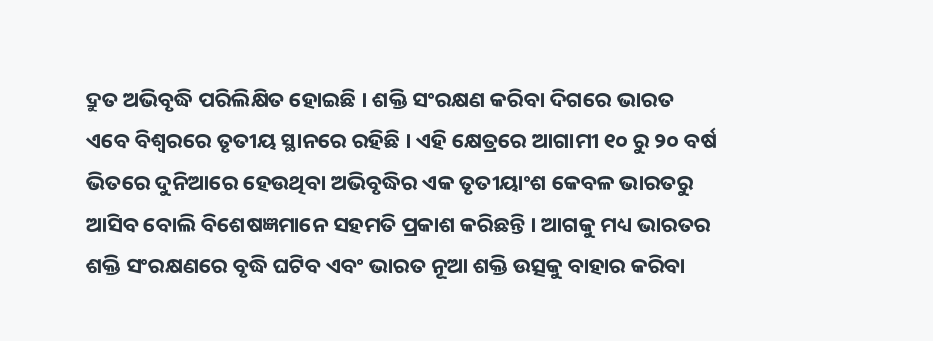ଦ୍ରୁତ ଅଭିବୃଦ୍ଧି ପରିଲିକ୍ଷିତ ହୋଇଛି । ଶକ୍ତି ସଂରକ୍ଷଣ କରିବା ଦିଗରେ ଭାରତ ଏବେ ବିଶ୍ୱରରେ ତୃତୀୟ ସ୍ଥାନରେ ରହିଛି । ଏହି କ୍ଷେତ୍ରରେ ଆଗାମୀ ୧୦ ରୁ ୨୦ ବର୍ଷ ଭିତରେ ଦୁନିଆରେ ହେଉଥିବା ଅଭିବୃଦ୍ଧିର ଏକ ତୃତୀୟାଂଶ କେବଳ ଭାରତରୁ ଆସିବ ବୋଲି ବିଶେଷଜ୍ଞମାନେ ସହମତି ପ୍ରକାଶ କରିଛନ୍ତି । ଆଗକୁ ମଧ୍ୟ ଭାରତର ଶକ୍ତି ସଂରକ୍ଷଣରେ ବୃଦ୍ଧି ଘଟିବ ଏବଂ ଭାରତ ନୂଆ ଶକ୍ତି ଉତ୍ସକୁ ବାହାର କରିବା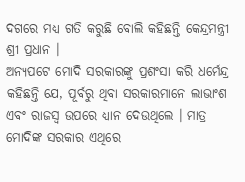ଦଗରେ ମଧ୍ୟ ଗତି କରୁଛି ବୋଲି କହିଛନ୍ତି କେନ୍ଦ୍ରମନ୍ତ୍ରୀ ଶ୍ରୀ ପ୍ରଧାନ ।
ଅନ୍ୟପଟେ ମୋଦି ସରକାରଙ୍କୁ ପ୍ରଶଂସା କରି ଧର୍ମେନ୍ଦ୍ର କହିଛନ୍ତି ଯେ, ପୂର୍ବରୁ ଥିବା ସରକାରମାନେ ଲାଭାଂଶ ଏବଂ ରାଜସ୍ୱ ଉପରେ ଧ୍ୟାନ ଦେଉଥିଲେ । ମାତ୍ର ମୋଦିଙ୍କ ସରକାର ଏଥିରେ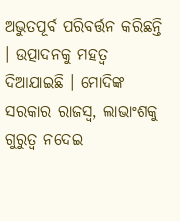ଅଭୁତପୂର୍ବ ପରିବର୍ତ୍ତନ କରିଛନ୍ତି । ଉତ୍ପାଦନକୁ ମହତ୍ୱ ଦିଆଯାଇଛି । ମୋଦିଙ୍କ ସରକାର ରାଜସ୍ୱ, ଲାଭାଂଶକୁ ଗୁରୁତ୍ୱ ନଦେଇ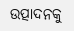ଉତ୍ପାଦନକୁ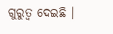ଗୁରୁତ୍ୱ ଦେଇଛି ।